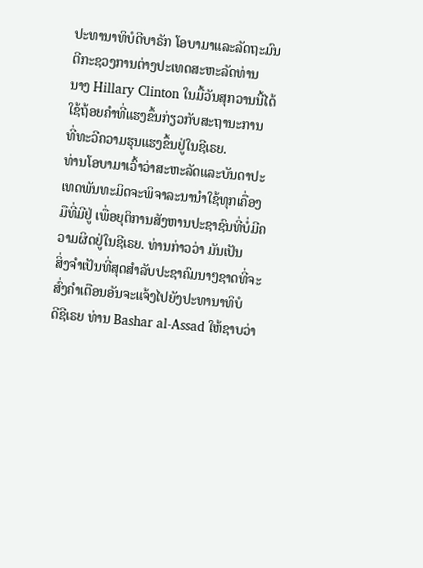ປະທານາທິບໍດີບາຣັກ ໂອບາມາແລະລັດຖະມົນຕີກະຊວງການຕ່າງປະເທດສະຫະລັດທ່ານ
ນາງ Hillary Clinton ໃນມື້ວັນສຸກວານນີ້ໄດ້ໃຊ້ຖ້ອຍຄຳທີ່ແຮງຂຶ້ນກ່ຽວກັບສະຖານະການ
ທີ່ທະວີຄວາມຮຸນແຮງຂຶ້ນຢູ່ໃນຊີເຣຍ.
ທ່ານໂອບາມາເວົ້າວ່າສະຫະລັດແລະບັນດາປະເທດພັນທະມິດຈະພິຈາລະນານຳໃຊ້ທຸກເຄື່ອງ
ມືທີ່ມີຢູ່ ເພື່ອຍຸຕິການສັງຫານປະຊາຊົນທີ່ບໍ່ມີຄວາມຜິດຢູ່ໃນຊີເຣຍ. ທ່ານກ່າວວ່າ ມັນເປັນ
ສິ່ງຈຳເປັນທີ່ສຸດສຳລັບປະຊາຄົມນາໆຊາດທີ່ຈະສົ່ງຄຳເຕືອນອັນຈະແຈ້ງໄປຍັງປະທານາທິບໍ
ດີຊີເຣຍ ທ່ານ Bashar al-Assad ໃຫ້ຊາບວ່າ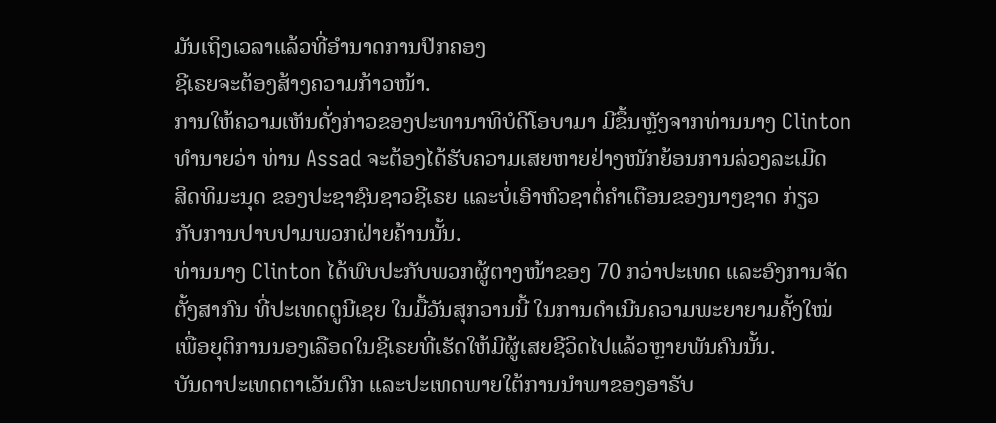ມັນເຖິງເວລາແລ້ວທີ່ອຳນາດການປົກຄອງ
ຊີເຣຍຈະຕ້ອງສ້າງຄວາມກ້າວໜ້າ.
ການໃຫ້ຄວາມເຫັນດັ່ງກ່າວຂອງປະທານາທິບໍດີໂອບາມາ ມີຂຶ້ນຫຼັງຈາກທ່ານນາງ Clinton
ທຳນາຍວ່າ ທ່ານ Assad ຈະຕ້ອງໄດ້ຮັບຄວາມເສຍຫາຍຢ່າງໜັກຍ້ອນການລ່ວງລະເມີດ
ສິດທິມະນຸດ ຂອງປະຊາຊົນຊາວຊີເຣຍ ແລະບໍ່ເອົາຫົວຊາຕໍ່ຄຳເຕືອນຂອງນາໆຊາດ ກ່ຽວ
ກັບການປາບປາມພວກຝ່າຍຄ້ານນັ້ນ.
ທ່ານນາງ Clinton ໄດ້ພົບປະກັບພວກຜູ້ຕາງໜ້າຂອງ 70 ກວ່າປະເທດ ແລະອົງການຈັດ
ຕັ້ງສາກົນ ທີ່ປະເທດຕູນີເຊຍ ໃນມື້ວັນສຸກວານນີ້ ໃນການດຳເນີນຄວາມພະຍາຍາມຄັ້ງໃໝ່
ເພື່ອຍຸຕິການນອງເລືອດໃນຊີເຣຍທີ່ເຮັດໃຫ້ມີຜູ້ເສຍຊີວິດໄປແລ້ວຫຼາຍພັນຄົນນັ້ນ.
ບັນດາປະເທດຕາເວັນຕົກ ແລະປະເທດພາຍໃຕ້ການນຳພາຂອງອາຣັບ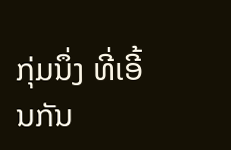ກຸ່ມນຶ່ງ ທີ່ເອີ້ນກັນ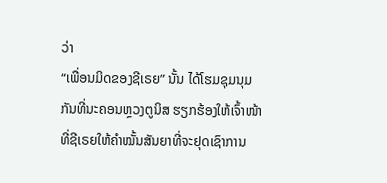ວ່າ
“ເພື່ອນມິດຂອງຊີເຣຍ” ນັ້ນ ໄດ້ໂຮມຊຸມນຸມກັນທີ່ນະຄອນຫຼວງຕູນິສ ຮຽກຮ້ອງໃຫ້ເຈົ້າໜ້າ
ທີ່ຊີເຣຍໃຫ້ຄຳໝັ້ນສັນຍາທີ່ຈະຢຸດເຊົາການ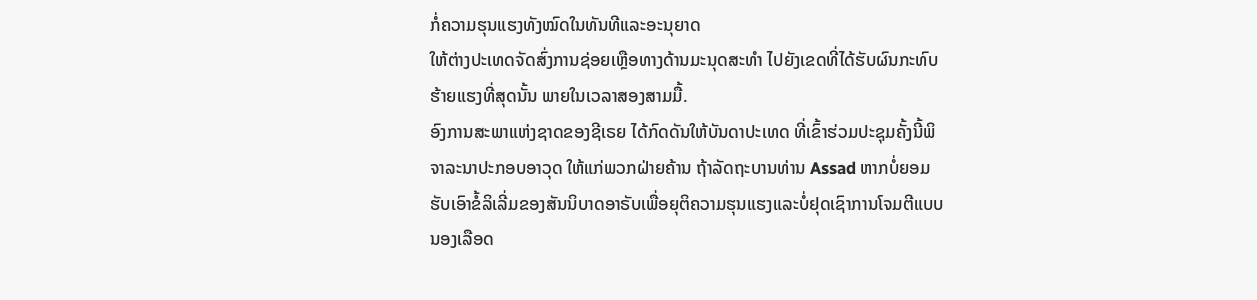ກໍ່ຄວາມຮຸນແຮງທັງໝົດໃນທັນທີແລະອະນຸຍາດ
ໃຫ້ຕ່າງປະເທດຈັດສົ່ງການຊ່ອຍເຫຼືອທາງດ້ານມະນຸດສະທຳ ໄປຍັງເຂດທີ່ໄດ້ຮັບຜົນກະທົບ
ຮ້າຍແຮງທີ່ສຸດນັ້ນ ພາຍໃນເວລາສອງສາມມື້.
ອົງການສະພາແຫ່ງຊາດຂອງຊີເຣຍ ໄດ້ກົດດັນໃຫ້ບັນດາປະເທດ ທີ່ເຂົ້າຮ່ວມປະຊຸມຄັ້ງນີ້ພິ
ຈາລະນາປະກອບອາວຸດ ໃຫ້ແກ່ພວກຝ່າຍຄ້ານ ຖ້າລັດຖະບານທ່ານ Assad ຫາກບໍ່ຍອມ
ຮັບເອົາຂໍ້ລິເລີ່ມຂອງສັນນິບາດອາຣັບເພື່ອຍຸຕິຄວາມຮຸນແຮງແລະບໍ່ຢຸດເຊົາການໂຈມຕີແບບ
ນອງເລືອດ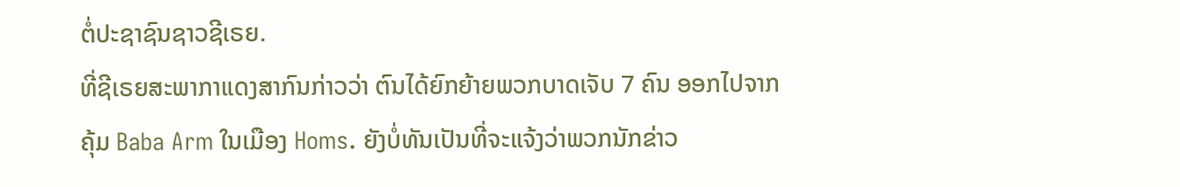ຕໍ່ປະຊາຊົນຊາວຊີເຣຍ.
ທີ່ຊີເຣຍສະພາກາແດງສາກົນກ່າວວ່າ ຕົນໄດ້ຍົກຍ້າຍພວກບາດເຈັບ 7 ຄົນ ອອກໄປຈາກ
ຄຸ້ມ Baba Arm ໃນເມືອງ Homs. ຍັງບໍ່ທັນເປັນທີ່ຈະແຈ້ງວ່າພວກນັກຂ່າວ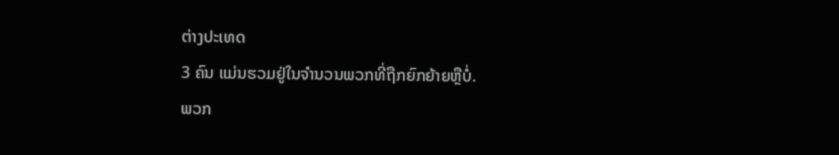ຕ່າງປະເທດ
3 ຄົນ ແມ່ນຮວມຢູ່ໃນຈຳນວນພວກທີ່ຖືກຍົກຍ້າຍຫຼືບໍ່.
ພວກ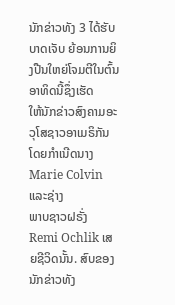ນັກຂ່າວທັງ 3 ໄດ້ຮັບບາດເຈັບ ຍ້ອນການຍິງປືນໃຫຍ່ໂຈມຕີໃນຕົ້ນອາທິດນີ້ຊຶ່ງເຮັດ
ໃຫ້ນັກຂ່າວສົງຄາມອະວຸໂສຊາວອາເມຣິກັນໂດຍກຳເນີດນາງ Marie Colvin ແລະຊ່າງ
ພາບຊາວຝຣັ່ງ Remi Ochlik ເສຍຊີວິດນັ້ນ. ສົບຂອງນັກຂ່າວທັງ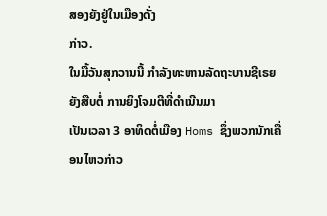ສອງຍັງຢູ່ໃນເມືອງດັ່ງ
ກ່າວ.
ໃນມື້ວັນສຸກວານນີ້ ກຳລັງທະຫານລັດຖະບານຊີເຣຍຍັງສືບຕໍ່ ການຍິງໂຈມຕີທີ່ດຳເນີນມາ
ເປັນເວລາ 3 ອາທິດຕໍ່ເມືອງ Homs ຊຶ່ງພວກນັກເຄື່ອນໄຫວກ່າວ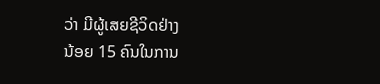ວ່າ ມີຜູ້ເສຍຊີວິດຢ່າງ
ນ້ອຍ 15 ຄົນໃນການ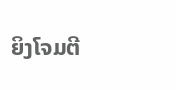ຍິງໂຈມຕີ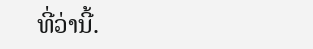ທີ່ວ່ານີ້.